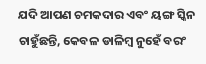ଯଦି ଆପଣ ଚମକଦାର ଏବଂ ୟଙ୍ଗ ସ୍କିନ ଚାହୁଁଛନ୍ତି, କେବଳ ଡାଳିମ୍ବ ନୁହେଁ ବରଂ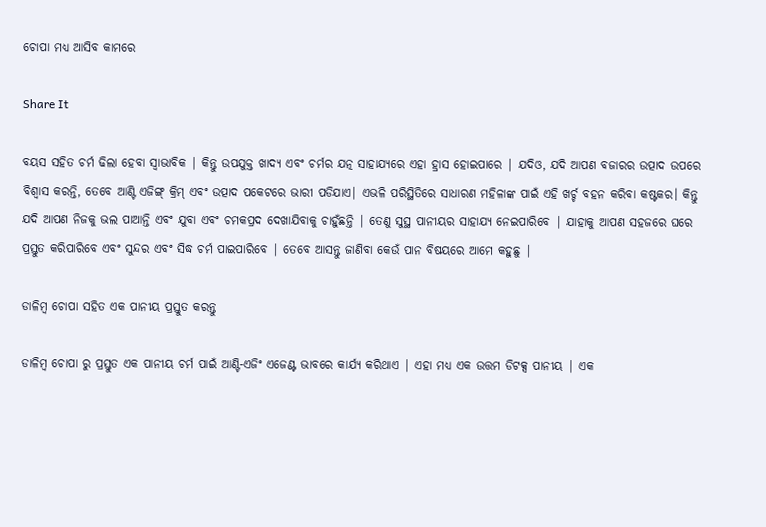ଚୋପା ମଧ୍ୟ ଆସିବ କାମରେ

Share It

ବୟସ ସହିତ ଚର୍ମ ଢିଲା ହେବା ସ୍ୱାଭାବିକ | କିନ୍ତୁ ଉପଯୁକ୍ତ ଖାଦ୍ୟ ଏବଂ ଚର୍ମର ଯତ୍ନ ସାହାଯ୍ୟରେ ଏହା ହ୍ରାସ ହୋଇପାରେ | ଯଦିଓ, ଯଦି ଆପଣ ବଜାରର ଉତ୍ପାଦ ଉପରେ ବିଶ୍ବାସ କରନ୍ତି, ତେବେ ଆଣ୍ଟି ଏଜିଙ୍ଗ୍ କ୍ରିମ୍ ଏବଂ ଉତ୍ପାଦ ପକେଟରେ ଭାରୀ ପଡିଯାଏ| ଏଭଳି ପରିସ୍ଥିତିରେ ସାଧାରଣ ମହିଳାଙ୍କ ପାଇଁ ଏହି ଖର୍ଚ୍ଚ ବହନ କରିବା କଷ୍ଟକର। କିନ୍ତୁ ଯଦି ଆପଣ ନିଜକୁ ଭଲ ପାଆନ୍ତି ଏବଂ ଯୁବା ଏବଂ ଚମକପ୍ରଦ ଦେଖାଯିବାକୁ ଚାହୁଁଛନ୍ତି | ତେଣୁ ସୁସ୍ଥ ପାନୀୟର ସାହାଯ୍ୟ ନେଇପାରିବେ | ଯାହାକୁ ଆପଣ ସହଜରେ ଘରେ ପ୍ରସ୍ତୁତ କରିପାରିବେ ଏବଂ ସୁନ୍ଦର ଏବଂ ସିଦ୍ଧ ଚର୍ମ ପାଇପାରିବେ | ତେବେ ଆସନ୍ତୁ ଜାଣିବା କେଉଁ ପାନ ବିଷୟରେ ଆମେ କହୁଛୁ |

ଡାଳିମ୍ବ ଚୋପା ସହିତ ଏକ ପାନୀୟ ପ୍ରସ୍ତୁତ କରନ୍ତୁ

ଡାଳିମ୍ବ ଚୋପା ରୁ ପ୍ରସ୍ତୁତ ଏକ ପାନୀୟ ଚର୍ମ ପାଇଁ ଆଣ୍ଟି-ଏଜିଂ ଏଜେଣ୍ଟ ଭାବରେ କାର୍ଯ୍ୟ କରିଥାଏ | ଏହା ମଧ୍ୟ ଏକ ଉତ୍ତମ ଡିଟକ୍ସ ପାନୀୟ | ଏକ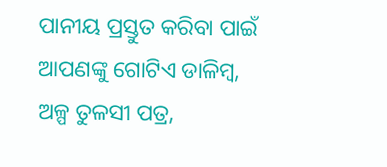ପାନୀୟ ପ୍ରସ୍ତୁତ କରିବା ପାଇଁ ଆପଣଙ୍କୁ ଗୋଟିଏ ଡାଳିମ୍ବ, ଅଳ୍ପ ତୁଳସୀ ପତ୍ର,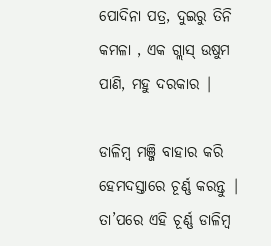ପୋଦିନା ପତ୍ର, ଦୁଇରୁ ତିନି କମଳା , ଏକ ଗ୍ଲାସ୍ ଉଷୁମ ପାଣି, ମହୁ ଦରକାର |

ଡାଳିମ୍ବ ମଞ୍ଜି ବାହାର କରି ହେମଦସ୍ତାରେ ଚୂର୍ଣ୍ଣ କରନ୍ତୁ | ତା’ପରେ ଏହି ଚୂର୍ଣ୍ଣ ଡାଳିମ୍ବ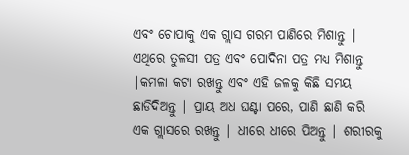ଏବଂ ଚୋପାକୁ ଏକ ଗ୍ଲାସ ଗରମ ପାଣିରେ ମିଶାନ୍ତୁ | ଏଥିରେ ତୁଳସୀ ପତ୍ର ଏବଂ ପୋଦିନା ପତ୍ର ମଧ୍ୟ ମିଶାନ୍ତୁ |କମଳା କଟା ରଖନ୍ତୁ ଏବଂ ଏହି ଜଳକୁ କିଛି ସମୟ ଛାଡିଦିଅନ୍ତୁ | ପ୍ରାୟ ଅଧ ଘଣ୍ଟା ପରେ, ପାଣି ଛାଣି କରି ଏକ ଗ୍ଲାସରେ ରଖନ୍ତୁ | ଧୀରେ ଧୀରେ ପିଅନ୍ତୁ | ଶରୀରକୁ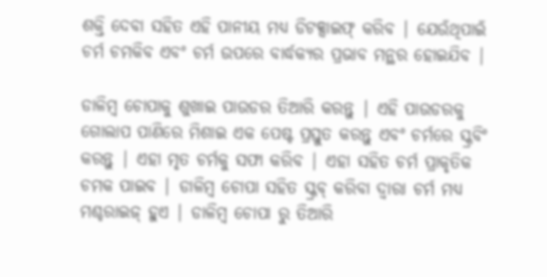ଶକ୍ତି ଦେବା ସହିତ ଏହି ପାନୀୟ ମଧ୍ୟ ଡିଟକ୍ସାଇଫ୍ କରିବ | ଯେଉଁଥିପାଇଁ ଚର୍ମ ଚମକିବ ଏବଂ ଚର୍ମ ଉପରେ ବାର୍ଦ୍ଧକ୍ୟର ପ୍ରଭାବ ମନ୍ଥର ହୋଇଯିବ |

ଡାଳିମ୍ବ ଚୋପାକୁ ଶୁଖାଇ ପାଉଡର ତିଆରି କରନ୍ତୁ | ଏହି ପାଉଡରକୁ ଗୋଲାପ ପାଣିରେ ମିଶାଇ ଏକ ପେଷ୍ଟ ପ୍ରସ୍ତୁତ କରନ୍ତୁ ଏବଂ ଚର୍ମରେ ସ୍କ୍ରବିଂ କରନ୍ତୁ | ଏହା ମୃତ ଚର୍ମକୁ ସଫା କରିବ | ଏହା ସହିତ ଚର୍ମ ପ୍ରାକୃତିକ ଚମକ ପାଇବ | ଡାଳିମ୍ବ ଚୋପା ସହିତ ସ୍କ୍ରବ୍ କରିବା ଦ୍ୱାରା ଚର୍ମ ମଧ୍ୟ ମଶ୍ଚରାଇଜ୍ ହୁଏ | ଡାଳିମ୍ବ ଚୋପା ରୁ ତିଆରି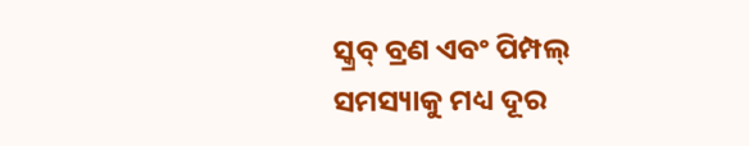ସ୍କ୍ରବ୍ ବ୍ରଣ ଏବଂ ପିମ୍ପଲ୍ ସମସ୍ୟାକୁ ମଧ୍ୟ ଦୂର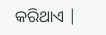କରିଥାଏ |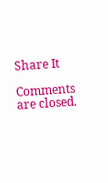Share It

Comments are closed.